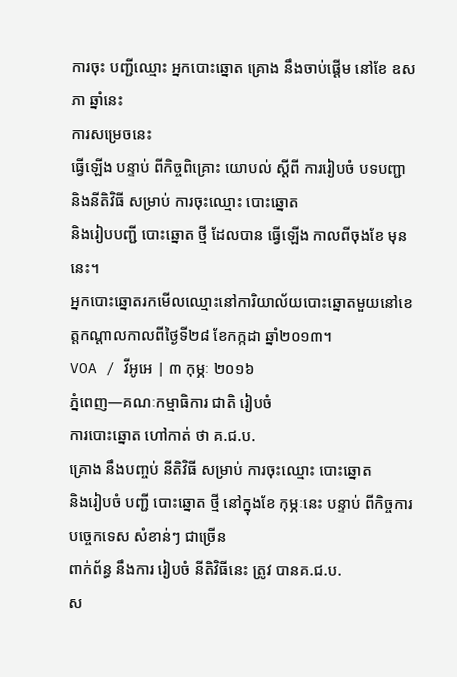ការចុះ បញ្ជីឈ្មោះ អ្នកបោះឆ្នោត គ្រោង នឹងចាប់ផ្ដើម នៅខែ ឧសភា ឆ្នាំនេះ
ការសម្រេចនេះ
ធ្វើឡើង បន្ទាប់ ពីកិច្ចពិគ្រោះ យោបល់ ស្ដីពី ការរៀបចំ បទបញ្ជា
និងនីតិវិធី សម្រាប់ ការចុះឈ្មោះ បោះឆ្នោត
និងរៀបបញ្ជី បោះឆ្នោត ថ្មី ដែលបាន ធ្វើឡើង កាលពីចុងខែ មុននេះ។
អ្នកបោះឆ្នោតរកមើលឈ្មោះនៅការិយាល័យបោះឆ្នោតមួយនៅខេត្តកណ្តាលកាលពីថ្ងៃទី២៨ ខែកក្កដា ឆ្នាំ២០១៣។
VOA / វីអូអេ | ៣ កុម្ភៈ ២០១៦
ភ្នំពេញ—គណៈកម្មាធិការ ជាតិ រៀបចំ
ការបោះឆ្នោត ហៅកាត់ ថា គ.ជ.ប.
គ្រោង នឹងបញ្ចប់ នីតិវិធី សម្រាប់ ការចុះឈ្មោះ បោះឆ្នោត
និងរៀបចំ បញ្ជី បោះឆ្នោត ថ្មី នៅក្នុងខែ កុម្ភៈនេះ បន្ទាប់ ពីកិច្ចការ បច្ចេកទេស សំខាន់ៗ ជាច្រើន
ពាក់ព័ន្ធ នឹងការ រៀបចំ នីតិវិធីនេះ ត្រូវ បានគ.ជ.ប.
ស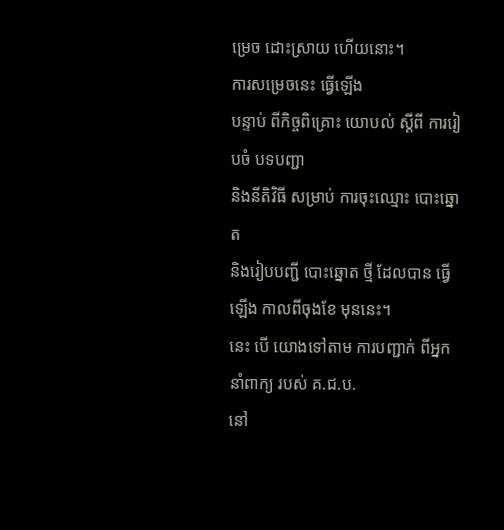ម្រេច ដោះស្រាយ ហើយនោះ។
ការសម្រេចនេះ ធ្វើឡើង
បន្ទាប់ ពីកិច្ចពិគ្រោះ យោបល់ ស្ដីពី ការរៀបចំ បទបញ្ជា
និងនីតិវិធី សម្រាប់ ការចុះឈ្មោះ បោះឆ្នោត
និងរៀបបញ្ជី បោះឆ្នោត ថ្មី ដែលបាន ធ្វើឡើង កាលពីចុងខែ មុននេះ។
នេះ បើ យោងទៅតាម ការបញ្ជាក់ ពីអ្នកនាំពាក្យ របស់ គ.ជ.ប.
នៅ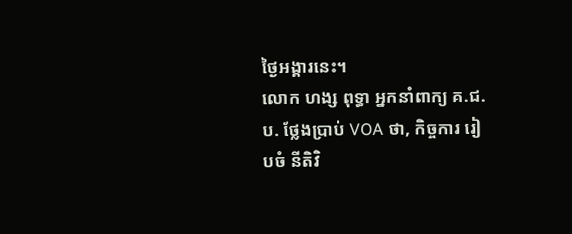ថ្ងៃអង្គារនេះ។
លោក ហង្ស ពុទ្ធា អ្នកនាំពាក្យ គ.ជ.ប. ថ្លែងប្រាប់ VOA ថា, កិច្ចការ រៀបចំ នីតិវិ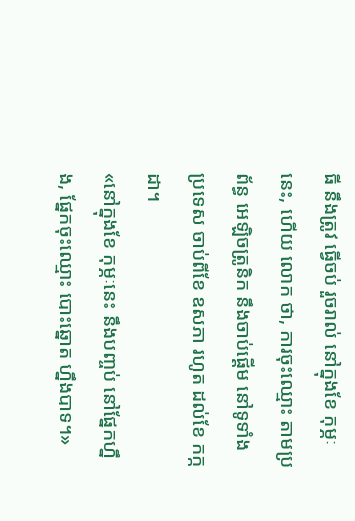ធី នឹងត្រូវ ធ្វើចប់ រួចរាល់ នៅក្នុងខែ កុម្ភៈនេះ, ហើយ លោក ថា, ការចុះឈ្មោះ តាមប្រព័ន្ធ អេឡិចត្រូនិក នឹងចាប់ផ្ដើម នៅទូទាំង ប្រទេស ចាប់ពីខែ ឧសភា រហូត ដល់ខែ កក្កដា។
«នៅក្នុងខែ កុម្ភៈនេះ នឹងបញ្ចប់ នៅផ្នែកហ្នឹង, ផ្នែកចុះឈ្មោះ បោះឆ្នោត ហ្នឹងបាទ។»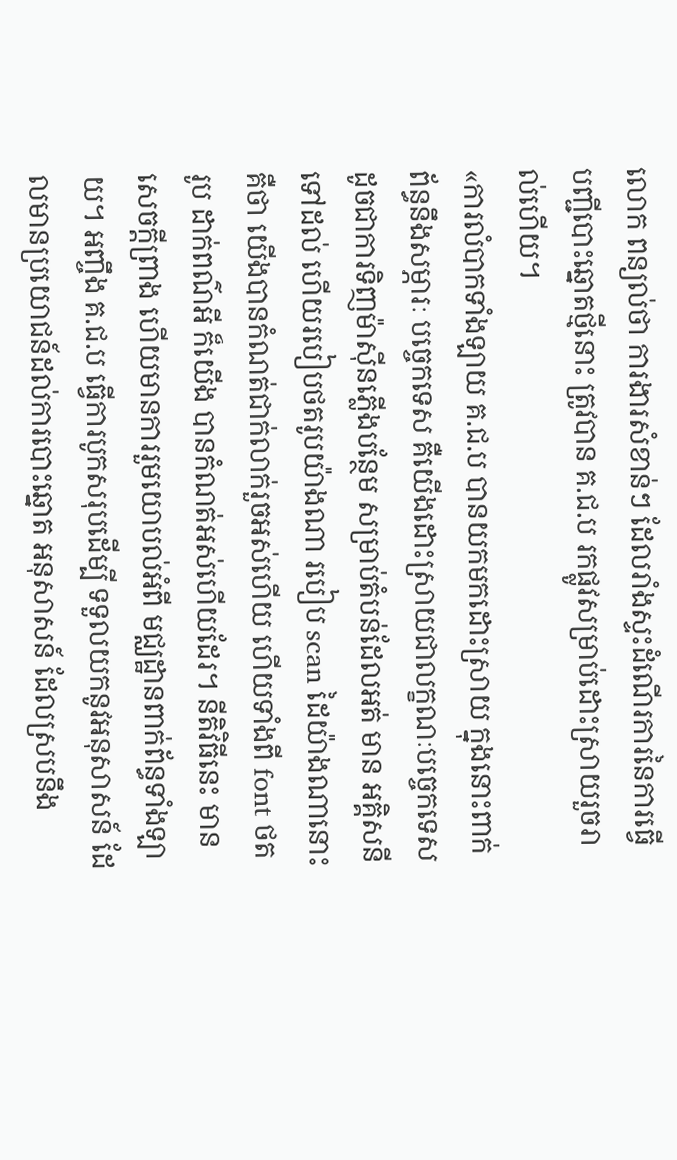លោក ពន្យល់ថា ការងារសំខាន់ៗ ដែលរាំងស្ទះដំណើរការនៃការធ្វើបញ្ជីបោះឆ្នោតថ្មីនោះ ត្រូវបាន គ.ជ.ប រកផ្លូវសម្រាប់ដោះស្រាយរួចរាល់ហើយ។
«ការលំបាកទាំងឡាយ គ.ជ.ប បានយកមកដោះស្រាយ ក្នុងនោះពាក់ព័ន្ធនឹងសម្ភារៈ បច្ចេកទេស គឺយើងដោះស្រាយជាលក្ខណៈបច្ចេកទេស ដូចជាការទិញម៉ាស៊ីនភ្លើងបន្ថែម សម្រាប់តំបន់ដែលអត់ មាន អគ្គិសនីទៅដល់ ហើយរបៀបថតរូបយ៉ាងណា របៀប scan ដៃយ៉ាងណានោះ គឺថា យើងបានកំណត់ជាក់លាក់រួចអស់ហើយ ហើយទាំងពី font ថតរូប ដាក់ពណ៌អី ក៏យើង បានកំណត់អស់ហើយដែរ។ នីតិវិធីនេះ មានសេចក្ដីព្រាង ហើយមានការរួមយោបល់អំពី មជ្ឈដ្ឋានពាក់ព័ន្ធទាំងឡាយ។ អញ្ចឹង គ.ជ.ប ធ្វើការបូកសរុបដើម្បី ទទួលយកនូវអនុសាសន៍ ដែលមានប្រយោជន៍ដល់ការបោះឆ្នោត អនុសាសន៍ ដែលស្របនឹង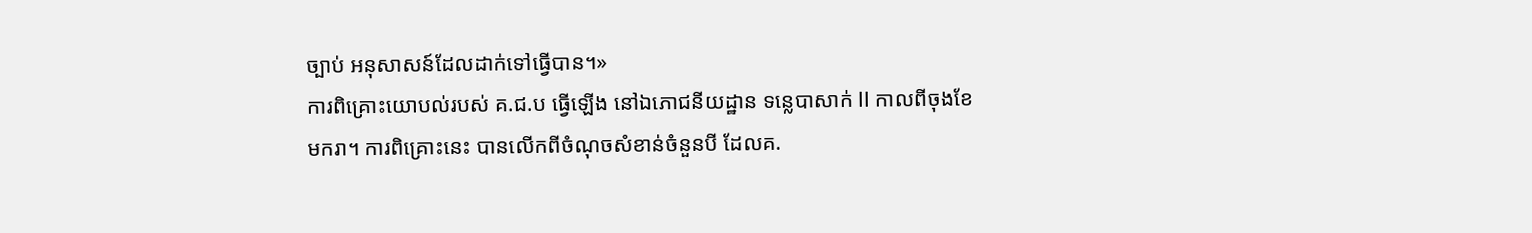ច្បាប់ អនុសាសន៍ដែលដាក់ទៅធ្វើបាន។»
ការពិគ្រោះយោបល់របស់ គ.ជ.ប ធ្វើឡើង នៅឯភោជនីយដ្ឋាន ទន្លេបាសាក់ II កាលពីចុងខែមករា។ ការពិគ្រោះនេះ បានលើកពីចំណុចសំខាន់ចំនួនបី ដែលគ.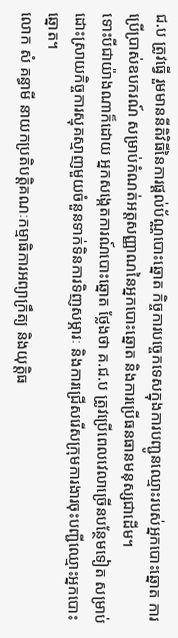ជ.ប ត្រូវធ្វើ រួមមាននីតិវិធីនៃការផ្ដល់ប័ណ្ណបោះឆ្នោត កិច្ចការបច្ចេកទេសក្នុងការបញ្ជូនឈ្មោះរបស់អ្នកបោះឆ្នោត ការប្រើប្រាស់ឧបករណ៍ សម្រាប់កំណត់អត្តសញ្ញាណនៃអ្នកបោះឆ្នោត និងការប្រើធនធានមនុស្សជាដើម។
ទោះបីជាយ៉ាងណាក៏ដោយ អ្នកសង្កេតការណ៍បោះឆ្នោត ថ្លែងថា គ.ជ.ប ត្រូវប្រើពេលវេលាច្រើនបន្ថែមទៀត សម្រាប់ដោះស្រាយកិច្ចការស្មុគស្មាញមួយចំនួនទាក់ទិនការទិញសម្ភារៈ និងការជ្រើសរើសក្រុមការងារចុះបញ្ជីឈ្មោះអ្នកបោះឆ្នោត។
លោក សំ គន្ធាមី នាយកប្រតិបត្តិគណៈកម្មាធិការអព្យាក្រឹត្យ និងយុត្តិធ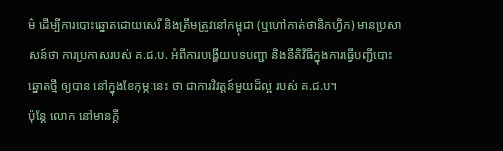ម៌ ដើម្បីការបោះឆ្នោតដោយសេរី និងត្រឹមត្រូវនៅកម្ពុជា (ឬហៅកាត់ថានិកហ្វិក) មានប្រសាសន៍ថា ការប្រកាសរបស់ គ.ជ.ប. អំពីការបង្ហើយបទបញ្ជា និងនីតិវិធីក្នុងការធ្វើបញ្ជីបោះឆ្នោតថ្មី ឲ្យបាន នៅក្នុងខែកុម្ភៈនេះ ថា ជាការវិវត្តន៍មួយដ៏ល្អ របស់ គ.ជ.ប។
ប៉ុន្តែ លោក នៅមានក្តី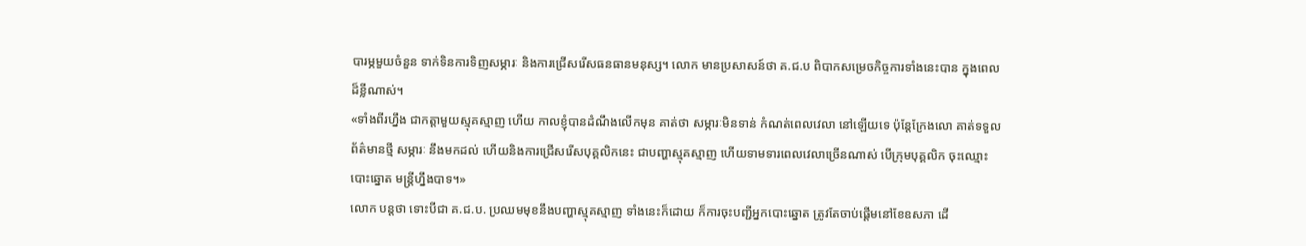បារម្ភមួយចំនួន ទាក់ទិនការទិញសម្ភារៈ និងការជ្រើសរើសធនធានមនុស្ស។ លោក មានប្រសាសន៍ថា គ.ជ.ប ពិបាកសម្រេចកិច្ចការទាំងនេះបាន ក្នុងពេលដ៏ខ្លីណាស់។
«ទាំងពីរហ្នឹង ជាកត្តាមួយស្មុគស្មាញ ហើយ កាលខ្ញុំបានដំណឹងលើកមុន គាត់ថា សម្ភារៈមិនទាន់ កំណត់ពេលវេលា នៅឡើយទេ ប៉ុន្តែក្រែងលោ គាត់ទទួលព័ត៌មានថ្មី សម្ភារៈ នឹងមកដល់ ហើយនិងការជ្រើសរើសបុគ្គលិកនេះ ជាបញ្ហាស្មុគស្មាញ ហើយទាមទារពេលវេលាច្រើនណាស់ បើក្រុមបុគ្គលិក ចុះឈ្មោះបោះឆ្នោត មន្ត្រីហ្នឹងបាទ។»
លោក បន្តថា ទោះបីជា គ.ជ.ប. ប្រឈមមុខនឹងបញ្ហាស្មុគស្មាញ ទាំងនេះក៏ដោយ ក៏ការចុះបញ្ជីអ្នកបោះឆ្នោត ត្រូវតែចាប់ផ្ដើមនៅខែឧសភា ដើ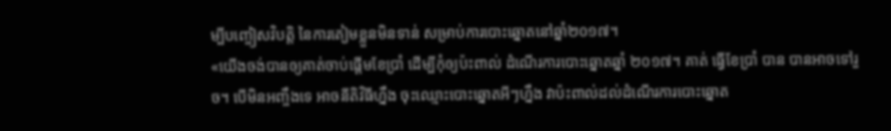ម្បីបញ្ចៀសវិបត្តិ នៃការតៀមខ្លួនមិនទាន់ សម្រាប់ការបោះឆ្នោតនៅឆ្នាំ២០១៧។
«យើងចង់បានឲ្យគាត់ចាប់ផ្ដើមខែប្រាំ ដើម្បីកុំឲ្យប៉ះពាល់ ដំណើរការបោះឆ្នោតឆ្នាំ ២០១៧។ គាត់ ធ្វើខែប្រាំ បាន បានអាចទៅរួច។ បើមិនអញ្ចឹងទេ អាចនីតិវិធីហ្នឹង ចុះឈ្មោះបោះឆ្នោតអីៗហ្នឹង វាប៉ះពាល់ដល់ដំណើរការបោះឆ្នោត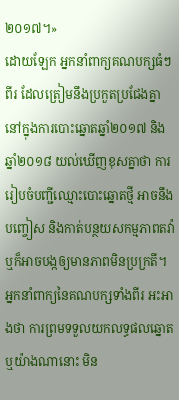២០១៧។»
ដោយឡែក អ្នកនាំពាក្យគណបក្សធំៗពីរ ដែលត្រៀមនឹងប្រកួតប្រជែងគ្នា នៅក្នុងការបោះឆ្នោតឆ្នាំ២០១៧ និងឆ្នាំ២០១៨ យល់ឃើញខុសគ្នាថា ការរៀបចំបញ្ជីឈ្មោះបោះឆ្នោតថ្មី អាចនឹងបញ្ចៀស និងកាត់បន្ថយសកម្មភាពតវ៉ា ឬក៏អាចបង្កឲ្យមានភាពមិនប្រក្រតី។
អ្នកនាំពាក្យនៃគណបក្សទាំងពីរ អះអាងថា ការព្រមទទួលយកលទ្ធផលឆ្នោតឬយ៉ាងណានោះ មិន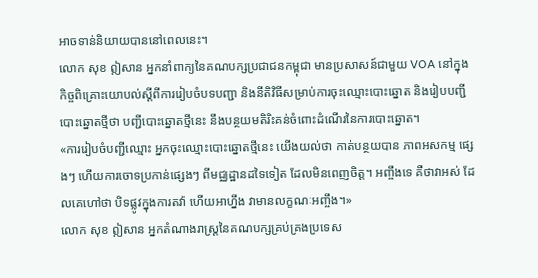អាចទាន់និយាយបាននៅពេលនេះ។
លោក សុខ ឦសាន អ្នកនាំពាក្យនៃគណបក្សប្រជាជនកម្ពុជា មានប្រសាសន៍ជាមួយ VOA នៅក្នុងកិច្ចពិគ្រោះយោបល់ស្ដីពីការរៀបចំបទបញ្ជា និងនីតិវិធីសម្រាប់ការចុះឈ្មោះបោះឆ្នោត និងរៀបបញ្ជីបោះឆ្នោតថ្មីថា បញ្ជីបោះឆ្នោតថ្មីនេះ នឹងបន្ថយមតិរិះគន់ចំពោះដំណើរនៃការបោះឆ្នោត។
«ការរៀបចំបញ្ជីឈ្មោះ អ្នកចុះឈ្មោះបោះឆ្នោតថ្មីនេះ យើងយល់ថា កាត់បន្ថយបាន ភាពអសកម្ម ផ្សេងៗ ហើយការចោទប្រកាន់ផ្សេងៗ ពីមជ្ឈដ្ឋានដទៃទៀត ដែលមិនពេញចិត្ត។ អញ្ចឹងទេ គឺថាវាអស់ ដែលគេហៅថា បិទផ្លូវក្នុងការតវ៉ា ហើយអាហ្នឹង វាមានលក្ខណៈអញ្ចឹង។»
លោក សុខ ឦសាន អ្នកតំណាងរាស្ត្រនៃគណបក្សគ្រប់គ្រងប្រទេស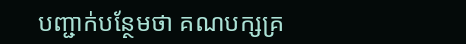បញ្ជាក់បន្ថែមថា គណបក្សគ្រ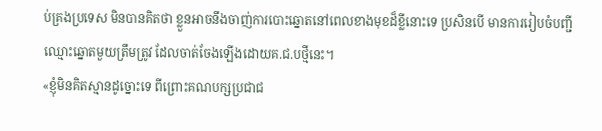ប់គ្រងប្រទេស មិនបានគិតថា ខ្លួនអាចនឹងចាញ់ការបោះឆ្នោតនៅពេលខាងមុខដ៏ខ្លីនោះទេ ប្រសិនបើ មានការរៀបចំបញ្ជីឈ្មោះឆ្នោតមួយត្រឹមត្រូវ ដែលចាត់ចែងឡើងដោយគ.ជ.បថ្មីនេះ។
«ខ្ញុំមិនគិតស្មានដូច្នោះទេ ពីព្រោះគណបក្សប្រជាជ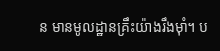ន មានមូលដ្ឋានគ្រឹះយ៉ាងរឹងម៉ាំ។ ប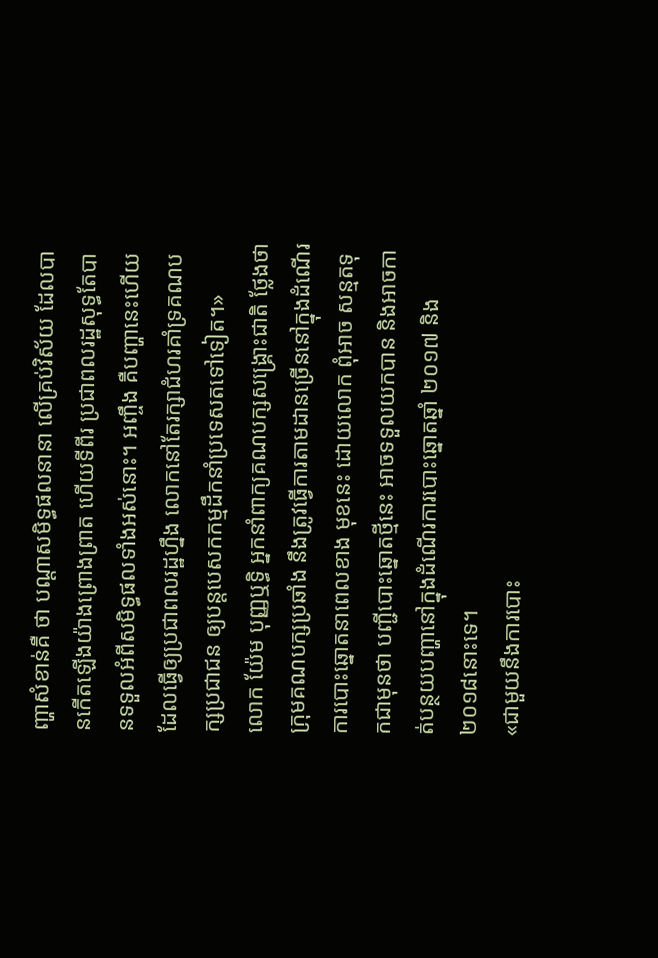ញ្ហាសំខាន់គឺ ថា បណ្ដាសមិទ្ធផលនានា លើគ្រប់វិស័យ ដែលបានកើតឡើងយ៉ាងព្រោងព្រាត ហើយទីពីរ ប្រជាពលរដ្ឋសុទ្ធតែបានទទួលអំពីសមិទ្ធផលទាំងអស់នោះ។ អញ្ចឹង គឺបញ្ហានេះហើយ ដែលធ្វើឲ្យប្រជាពលរដ្ឋហ្នឹង លោកនៅតែរក្សាជំហរគាំទ្រគណបក្សប្រជាជន ឲ្យបន្តបេសកកម្មដឹកនាំប្រទេសតទៅទៀត។»
លោក យ៉ែម បុញ្ញឬទ្ធិ អ្នកនាំពាក្យគណបក្សសង្គ្រោះជាតិ ថ្លែងថា ក្រុមគណបក្សប្រឆាំង នឹងត្រូវធ្វើការតាមដានច្រើននៅក្នុងដំណើរការបោះឆ្នោតនាពេលខាង មុខនេះ ដោយលោក ពុំអាច សន្មតទុកជាមុនថា បញ្ជីបោះឆ្នោតថ្មីនេះ អាចទទួលយកបាន និងអាចកាត់បន្ថយបញ្ហានៅក្នុងដំណើរការបោះឆ្នោតឆ្នាំ ២០១៧ និង២០១៨នោះទេ។
«ជាមួយនឹងការបោះ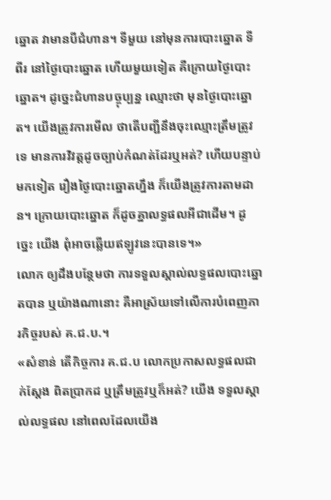ឆ្នោត វាមានបីជំហាន។ ទីមួយ នៅមុនការបោះឆ្នោត ទីពីរ នៅថ្ងៃបោះឆ្នោត ហើយមួយទៀត គឺក្រោយថ្ងៃបោះឆ្នោត។ ដូច្នេះជំហានបច្ចុប្បន្ន ឈ្មោះថា មុនថ្ងៃបោះឆ្នោត។ យើងត្រូវការមើល ថាតើបញ្ជីនឹងចុះឈ្មោះត្រឹមត្រូវទេ មានការវិវត្តដូចច្បាប់កំណត់ដែរឬអត់? ហើយបន្ទាប់មកទៀត រឿងថ្ងៃបោះឆ្នោតហ្នឹង ក៏យើងត្រូវការតាមដាន។ ក្រោយបោះឆ្នោត ក៏ដូចគ្នាលទ្ធផលអីជាដើម។ ដូច្នេះ យើង ពុំអាចឆ្លើយឥឡូវនេះបានទេ។»
លោក ឲ្យដឹងបន្ថែមថា ការទទួលស្គាល់លទ្ធផលបោះឆ្នោតបាន ឬយ៉ាងណានោះ គឺអាស្រ័យទៅលើការបំពេញភារកិច្ចរបស់ គ.ជ.ប.។
«សំខាន់ តើកិច្ចការ គ.ជ.ប លោកប្រកាសលទ្ធផលជាក់ស្ដែង ពិតប្រាកដ ឬត្រឹមត្រូវឬក៏អត់? យើង ទទួលស្គាល់លទ្ធផល នៅពេលដែលយើង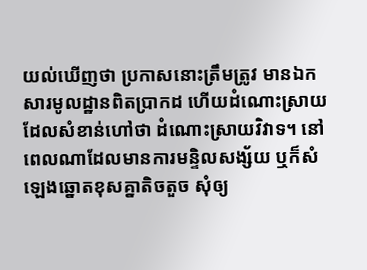យល់ឃើញថា ប្រកាសនោះត្រឹមត្រូវ មានឯកសារមូលដ្ឋានពិតប្រាកដ ហើយដំណោះស្រាយ ដែលសំខាន់ហៅថា ដំណោះស្រាយវិវាទ។ នៅពេលណាដែលមានការមន្ទិលសង្ស័យ ឬក៏សំឡេងឆ្នោតខុសគ្នាតិចតួច សុំឲ្យ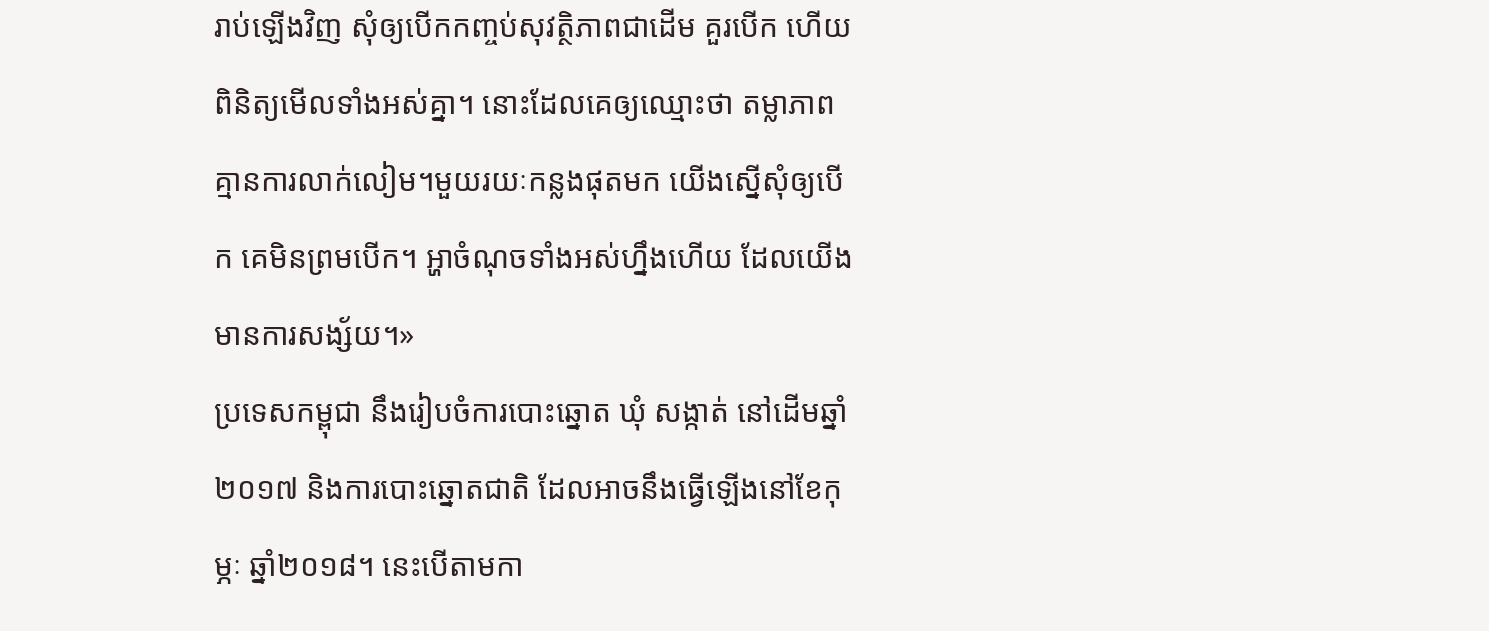រាប់ឡើងវិញ សុំឲ្យបើកកញ្ចប់សុវត្ថិភាពជាដើម គួរបើក ហើយពិនិត្យមើលទាំងអស់គ្នា។ នោះដែលគេឲ្យឈ្មោះថា តម្លាភាព គ្មានការលាក់លៀម។មួយរយៈកន្លងផុតមក យើងស្នើសុំឲ្យបើក គេមិនព្រមបើក។ អ្ហាចំណុចទាំងអស់ហ្នឹងហើយ ដែលយើងមានការសង្ស័យ។»
ប្រទេសកម្ពុជា នឹងរៀបចំការបោះឆ្នោត ឃុំ សង្កាត់ នៅដើមឆ្នាំ២០១៧ និងការបោះឆ្នោតជាតិ ដែលអាចនឹងធ្វើឡើងនៅខែកុម្ភៈ ឆ្នាំ២០១៨។ នេះបើតាមកា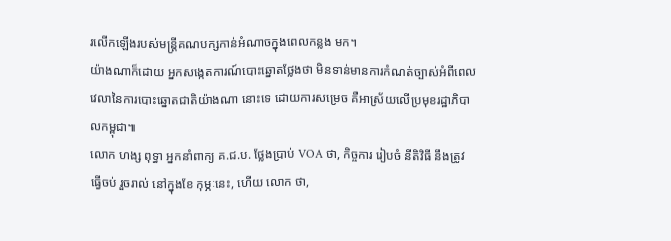រលើកឡើងរបស់មន្ត្រីគណបក្សកាន់អំណាចក្នុងពេលកន្លង មក។
យ៉ាងណាក៏ដោយ អ្នកសង្កេតការណ៍បោះឆ្នោតថ្លែងថា មិនទាន់មានការកំណត់ច្បាស់អំពីពេលវេលានៃការបោះឆ្នោតជាតិយ៉ាងណា នោះទេ ដោយការសម្រេច គឺអាស្រ័យលើប្រមុខរដ្ឋាភិបាលកម្ពុជា៕
លោក ហង្ស ពុទ្ធា អ្នកនាំពាក្យ គ.ជ.ប. ថ្លែងប្រាប់ VOA ថា, កិច្ចការ រៀបចំ នីតិវិធី នឹងត្រូវ ធ្វើចប់ រួចរាល់ នៅក្នុងខែ កុម្ភៈនេះ, ហើយ លោក ថា,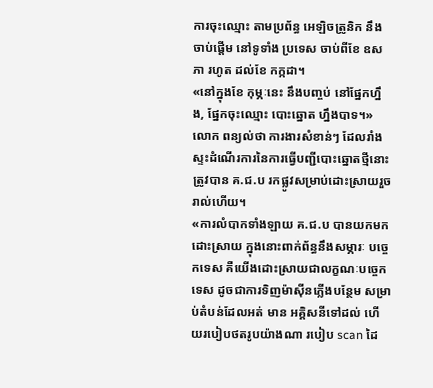ការចុះឈ្មោះ តាមប្រព័ន្ធ អេឡិចត្រូនិក នឹងចាប់ផ្ដើម នៅទូទាំង ប្រទេស ចាប់ពីខែ ឧសភា រហូត ដល់ខែ កក្កដា។
«នៅក្នុងខែ កុម្ភៈនេះ នឹងបញ្ចប់ នៅផ្នែកហ្នឹង, ផ្នែកចុះឈ្មោះ បោះឆ្នោត ហ្នឹងបាទ។»
លោក ពន្យល់ថា ការងារសំខាន់ៗ ដែលរាំងស្ទះដំណើរការនៃការធ្វើបញ្ជីបោះឆ្នោតថ្មីនោះ ត្រូវបាន គ.ជ.ប រកផ្លូវសម្រាប់ដោះស្រាយរួចរាល់ហើយ។
«ការលំបាកទាំងឡាយ គ.ជ.ប បានយកមកដោះស្រាយ ក្នុងនោះពាក់ព័ន្ធនឹងសម្ភារៈ បច្ចេកទេស គឺយើងដោះស្រាយជាលក្ខណៈបច្ចេកទេស ដូចជាការទិញម៉ាស៊ីនភ្លើងបន្ថែម សម្រាប់តំបន់ដែលអត់ មាន អគ្គិសនីទៅដល់ ហើយរបៀបថតរូបយ៉ាងណា របៀប scan ដៃ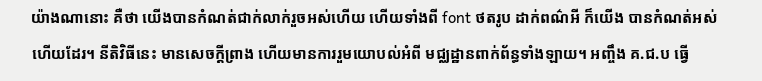យ៉ាងណានោះ គឺថា យើងបានកំណត់ជាក់លាក់រួចអស់ហើយ ហើយទាំងពី font ថតរូប ដាក់ពណ៌អី ក៏យើង បានកំណត់អស់ហើយដែរ។ នីតិវិធីនេះ មានសេចក្ដីព្រាង ហើយមានការរួមយោបល់អំពី មជ្ឈដ្ឋានពាក់ព័ន្ធទាំងឡាយ។ អញ្ចឹង គ.ជ.ប ធ្វើ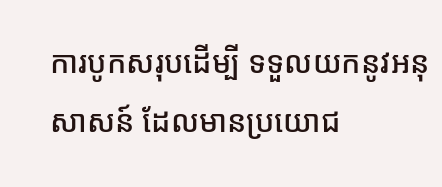ការបូកសរុបដើម្បី ទទួលយកនូវអនុសាសន៍ ដែលមានប្រយោជ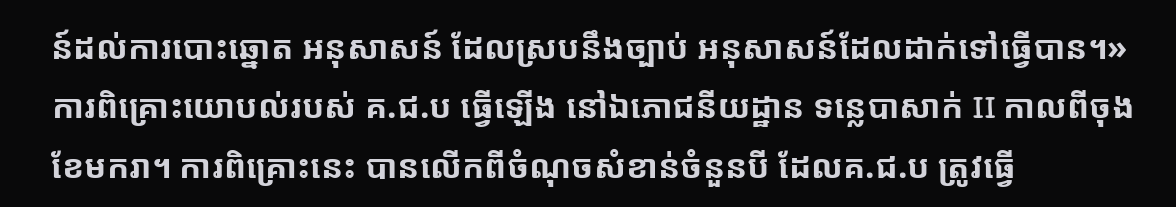ន៍ដល់ការបោះឆ្នោត អនុសាសន៍ ដែលស្របនឹងច្បាប់ អនុសាសន៍ដែលដាក់ទៅធ្វើបាន។»
ការពិគ្រោះយោបល់របស់ គ.ជ.ប ធ្វើឡើង នៅឯភោជនីយដ្ឋាន ទន្លេបាសាក់ II កាលពីចុងខែមករា។ ការពិគ្រោះនេះ បានលើកពីចំណុចសំខាន់ចំនួនបី ដែលគ.ជ.ប ត្រូវធ្វើ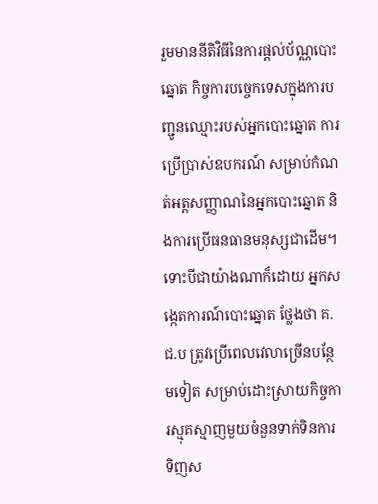រួមមាននីតិវិធីនៃការផ្ដល់ប័ណ្ណបោះឆ្នោត កិច្ចការបច្ចេកទេសក្នុងការបញ្ជូនឈ្មោះរបស់អ្នកបោះឆ្នោត ការប្រើប្រាស់ឧបករណ៍ សម្រាប់កំណត់អត្តសញ្ញាណនៃអ្នកបោះឆ្នោត និងការប្រើធនធានមនុស្សជាដើម។
ទោះបីជាយ៉ាងណាក៏ដោយ អ្នកសង្កេតការណ៍បោះឆ្នោត ថ្លែងថា គ.ជ.ប ត្រូវប្រើពេលវេលាច្រើនបន្ថែមទៀត សម្រាប់ដោះស្រាយកិច្ចការស្មុគស្មាញមួយចំនួនទាក់ទិនការទិញស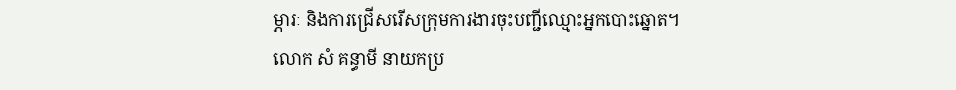ម្ភារៈ និងការជ្រើសរើសក្រុមការងារចុះបញ្ជីឈ្មោះអ្នកបោះឆ្នោត។
លោក សំ គន្ធាមី នាយកប្រ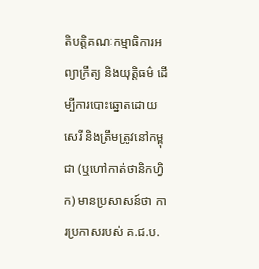តិបត្តិគណៈកម្មាធិការអព្យាក្រឹត្យ និងយុត្តិធម៌ ដើម្បីការបោះឆ្នោតដោយសេរី និងត្រឹមត្រូវនៅកម្ពុជា (ឬហៅកាត់ថានិកហ្វិក) មានប្រសាសន៍ថា ការប្រកាសរបស់ គ.ជ.ប.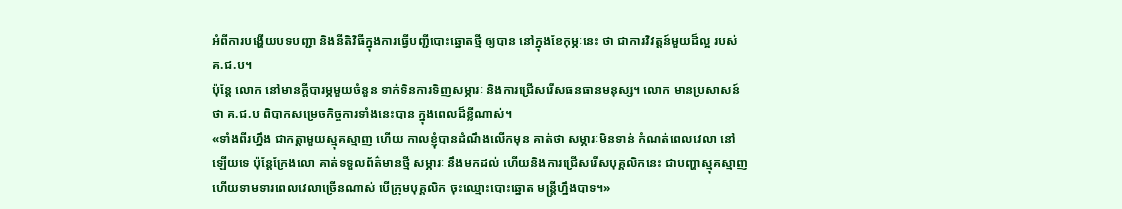អំពីការបង្ហើយបទបញ្ជា និងនីតិវិធីក្នុងការធ្វើបញ្ជីបោះឆ្នោតថ្មី ឲ្យបាន នៅក្នុងខែកុម្ភៈនេះ ថា ជាការវិវត្តន៍មួយដ៏ល្អ របស់ គ.ជ.ប។
ប៉ុន្តែ លោក នៅមានក្តីបារម្ភមួយចំនួន ទាក់ទិនការទិញសម្ភារៈ និងការជ្រើសរើសធនធានមនុស្ស។ លោក មានប្រសាសន៍ថា គ.ជ.ប ពិបាកសម្រេចកិច្ចការទាំងនេះបាន ក្នុងពេលដ៏ខ្លីណាស់។
«ទាំងពីរហ្នឹង ជាកត្តាមួយស្មុគស្មាញ ហើយ កាលខ្ញុំបានដំណឹងលើកមុន គាត់ថា សម្ភារៈមិនទាន់ កំណត់ពេលវេលា នៅឡើយទេ ប៉ុន្តែក្រែងលោ គាត់ទទួលព័ត៌មានថ្មី សម្ភារៈ នឹងមកដល់ ហើយនិងការជ្រើសរើសបុគ្គលិកនេះ ជាបញ្ហាស្មុគស្មាញ ហើយទាមទារពេលវេលាច្រើនណាស់ បើក្រុមបុគ្គលិក ចុះឈ្មោះបោះឆ្នោត មន្ត្រីហ្នឹងបាទ។»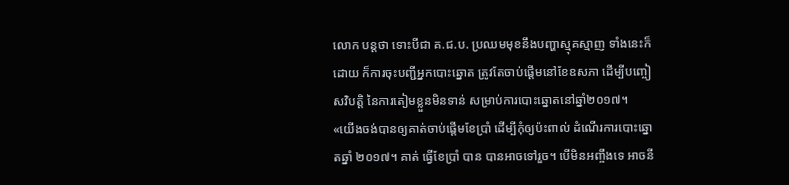លោក បន្តថា ទោះបីជា គ.ជ.ប. ប្រឈមមុខនឹងបញ្ហាស្មុគស្មាញ ទាំងនេះក៏ដោយ ក៏ការចុះបញ្ជីអ្នកបោះឆ្នោត ត្រូវតែចាប់ផ្ដើមនៅខែឧសភា ដើម្បីបញ្ចៀសវិបត្តិ នៃការតៀមខ្លួនមិនទាន់ សម្រាប់ការបោះឆ្នោតនៅឆ្នាំ២០១៧។
«យើងចង់បានឲ្យគាត់ចាប់ផ្ដើមខែប្រាំ ដើម្បីកុំឲ្យប៉ះពាល់ ដំណើរការបោះឆ្នោតឆ្នាំ ២០១៧។ គាត់ ធ្វើខែប្រាំ បាន បានអាចទៅរួច។ បើមិនអញ្ចឹងទេ អាចនី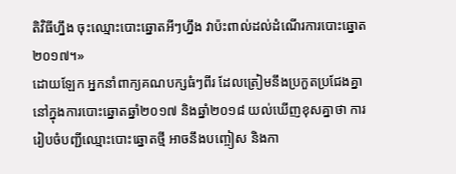តិវិធីហ្នឹង ចុះឈ្មោះបោះឆ្នោតអីៗហ្នឹង វាប៉ះពាល់ដល់ដំណើរការបោះឆ្នោត ២០១៧។»
ដោយឡែក អ្នកនាំពាក្យគណបក្សធំៗពីរ ដែលត្រៀមនឹងប្រកួតប្រជែងគ្នា នៅក្នុងការបោះឆ្នោតឆ្នាំ២០១៧ និងឆ្នាំ២០១៨ យល់ឃើញខុសគ្នាថា ការរៀបចំបញ្ជីឈ្មោះបោះឆ្នោតថ្មី អាចនឹងបញ្ចៀស និងកា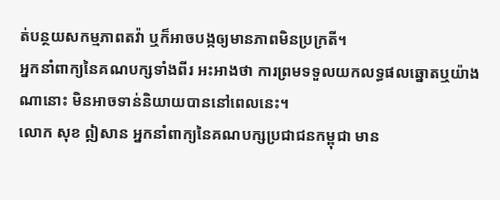ត់បន្ថយសកម្មភាពតវ៉ា ឬក៏អាចបង្កឲ្យមានភាពមិនប្រក្រតី។
អ្នកនាំពាក្យនៃគណបក្សទាំងពីរ អះអាងថា ការព្រមទទួលយកលទ្ធផលឆ្នោតឬយ៉ាងណានោះ មិនអាចទាន់និយាយបាននៅពេលនេះ។
លោក សុខ ឦសាន អ្នកនាំពាក្យនៃគណបក្សប្រជាជនកម្ពុជា មាន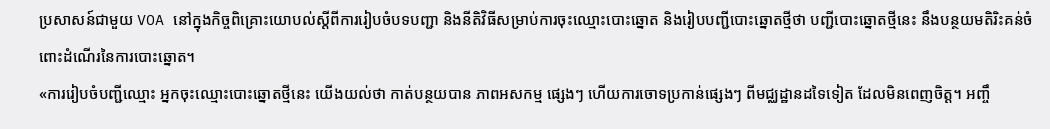ប្រសាសន៍ជាមួយ VOA នៅក្នុងកិច្ចពិគ្រោះយោបល់ស្ដីពីការរៀបចំបទបញ្ជា និងនីតិវិធីសម្រាប់ការចុះឈ្មោះបោះឆ្នោត និងរៀបបញ្ជីបោះឆ្នោតថ្មីថា បញ្ជីបោះឆ្នោតថ្មីនេះ នឹងបន្ថយមតិរិះគន់ចំពោះដំណើរនៃការបោះឆ្នោត។
«ការរៀបចំបញ្ជីឈ្មោះ អ្នកចុះឈ្មោះបោះឆ្នោតថ្មីនេះ យើងយល់ថា កាត់បន្ថយបាន ភាពអសកម្ម ផ្សេងៗ ហើយការចោទប្រកាន់ផ្សេងៗ ពីមជ្ឈដ្ឋានដទៃទៀត ដែលមិនពេញចិត្ត។ អញ្ចឹ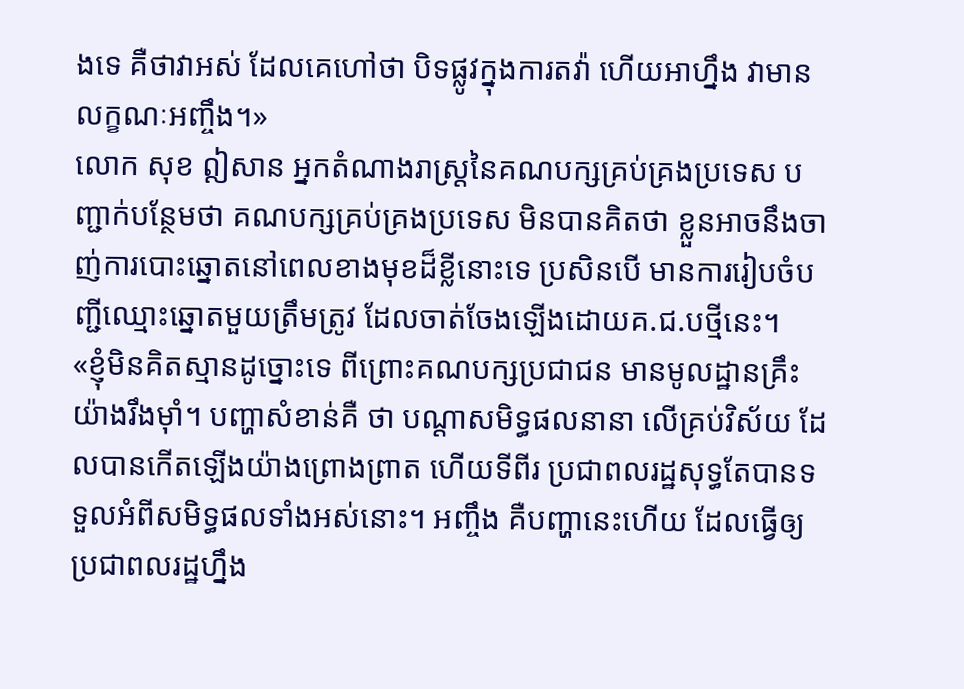ងទេ គឺថាវាអស់ ដែលគេហៅថា បិទផ្លូវក្នុងការតវ៉ា ហើយអាហ្នឹង វាមានលក្ខណៈអញ្ចឹង។»
លោក សុខ ឦសាន អ្នកតំណាងរាស្ត្រនៃគណបក្សគ្រប់គ្រងប្រទេស បញ្ជាក់បន្ថែមថា គណបក្សគ្រប់គ្រងប្រទេស មិនបានគិតថា ខ្លួនអាចនឹងចាញ់ការបោះឆ្នោតនៅពេលខាងមុខដ៏ខ្លីនោះទេ ប្រសិនបើ មានការរៀបចំបញ្ជីឈ្មោះឆ្នោតមួយត្រឹមត្រូវ ដែលចាត់ចែងឡើងដោយគ.ជ.បថ្មីនេះ។
«ខ្ញុំមិនគិតស្មានដូច្នោះទេ ពីព្រោះគណបក្សប្រជាជន មានមូលដ្ឋានគ្រឹះយ៉ាងរឹងម៉ាំ។ បញ្ហាសំខាន់គឺ ថា បណ្ដាសមិទ្ធផលនានា លើគ្រប់វិស័យ ដែលបានកើតឡើងយ៉ាងព្រោងព្រាត ហើយទីពីរ ប្រជាពលរដ្ឋសុទ្ធតែបានទទួលអំពីសមិទ្ធផលទាំងអស់នោះ។ អញ្ចឹង គឺបញ្ហានេះហើយ ដែលធ្វើឲ្យប្រជាពលរដ្ឋហ្នឹង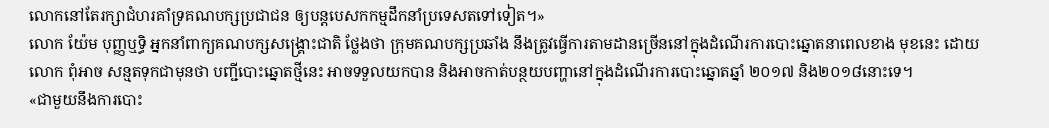លោកនៅតែរក្សាជំហរគាំទ្រគណបក្សប្រជាជន ឲ្យបន្តបេសកកម្មដឹកនាំប្រទេសតទៅទៀត។»
លោក យ៉ែម បុញ្ញឬទ្ធិ អ្នកនាំពាក្យគណបក្សសង្គ្រោះជាតិ ថ្លែងថា ក្រុមគណបក្សប្រឆាំង នឹងត្រូវធ្វើការតាមដានច្រើននៅក្នុងដំណើរការបោះឆ្នោតនាពេលខាង មុខនេះ ដោយលោក ពុំអាច សន្មតទុកជាមុនថា បញ្ជីបោះឆ្នោតថ្មីនេះ អាចទទួលយកបាន និងអាចកាត់បន្ថយបញ្ហានៅក្នុងដំណើរការបោះឆ្នោតឆ្នាំ ២០១៧ និង២០១៨នោះទេ។
«ជាមួយនឹងការបោះ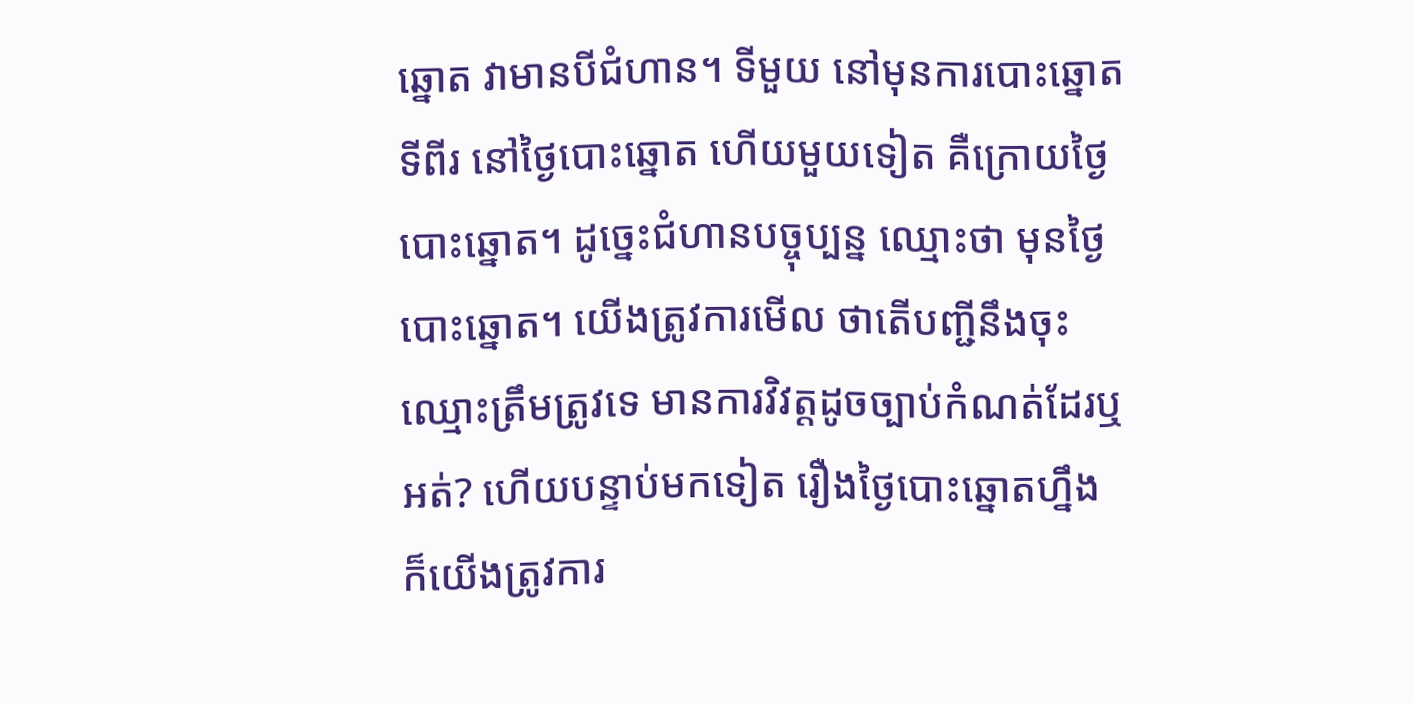ឆ្នោត វាមានបីជំហាន។ ទីមួយ នៅមុនការបោះឆ្នោត ទីពីរ នៅថ្ងៃបោះឆ្នោត ហើយមួយទៀត គឺក្រោយថ្ងៃបោះឆ្នោត។ ដូច្នេះជំហានបច្ចុប្បន្ន ឈ្មោះថា មុនថ្ងៃបោះឆ្នោត។ យើងត្រូវការមើល ថាតើបញ្ជីនឹងចុះឈ្មោះត្រឹមត្រូវទេ មានការវិវត្តដូចច្បាប់កំណត់ដែរឬអត់? ហើយបន្ទាប់មកទៀត រឿងថ្ងៃបោះឆ្នោតហ្នឹង ក៏យើងត្រូវការ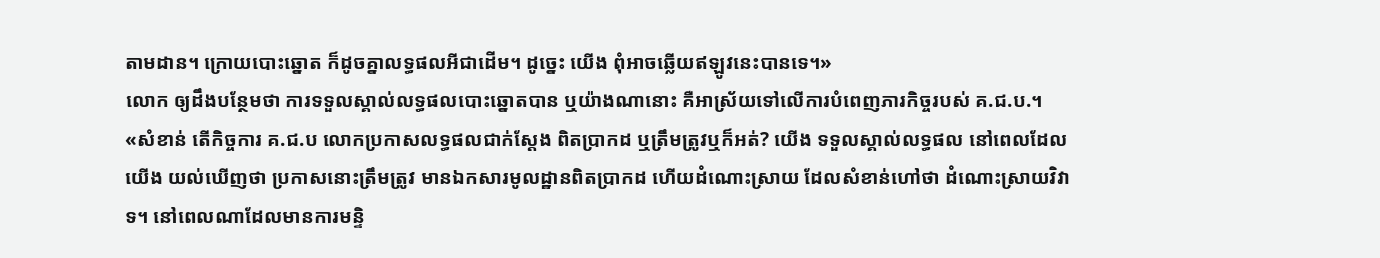តាមដាន។ ក្រោយបោះឆ្នោត ក៏ដូចគ្នាលទ្ធផលអីជាដើម។ ដូច្នេះ យើង ពុំអាចឆ្លើយឥឡូវនេះបានទេ។»
លោក ឲ្យដឹងបន្ថែមថា ការទទួលស្គាល់លទ្ធផលបោះឆ្នោតបាន ឬយ៉ាងណានោះ គឺអាស្រ័យទៅលើការបំពេញភារកិច្ចរបស់ គ.ជ.ប.។
«សំខាន់ តើកិច្ចការ គ.ជ.ប លោកប្រកាសលទ្ធផលជាក់ស្ដែង ពិតប្រាកដ ឬត្រឹមត្រូវឬក៏អត់? យើង ទទួលស្គាល់លទ្ធផល នៅពេលដែលយើង យល់ឃើញថា ប្រកាសនោះត្រឹមត្រូវ មានឯកសារមូលដ្ឋានពិតប្រាកដ ហើយដំណោះស្រាយ ដែលសំខាន់ហៅថា ដំណោះស្រាយវិវាទ។ នៅពេលណាដែលមានការមន្ទិ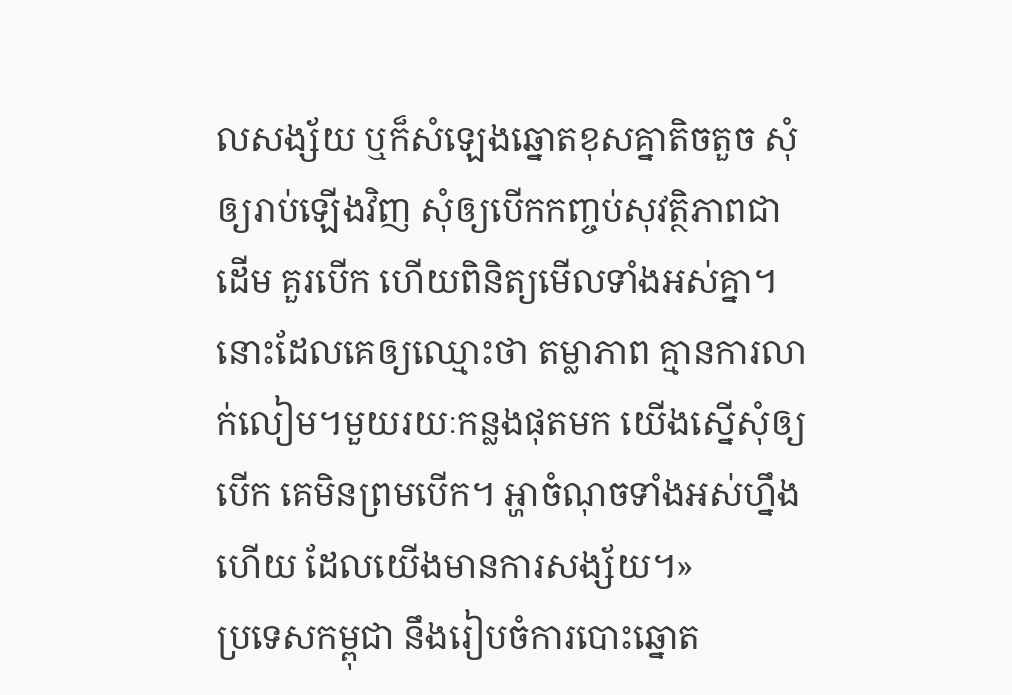លសង្ស័យ ឬក៏សំឡេងឆ្នោតខុសគ្នាតិចតួច សុំឲ្យរាប់ឡើងវិញ សុំឲ្យបើកកញ្ចប់សុវត្ថិភាពជាដើម គួរបើក ហើយពិនិត្យមើលទាំងអស់គ្នា។ នោះដែលគេឲ្យឈ្មោះថា តម្លាភាព គ្មានការលាក់លៀម។មួយរយៈកន្លងផុតមក យើងស្នើសុំឲ្យបើក គេមិនព្រមបើក។ អ្ហាចំណុចទាំងអស់ហ្នឹងហើយ ដែលយើងមានការសង្ស័យ។»
ប្រទេសកម្ពុជា នឹងរៀបចំការបោះឆ្នោត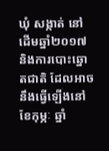ឃុំ សង្កាត់ នៅដើមឆ្នាំ២០១៧ និងការបោះឆ្នោតជាតិ ដែលអាចនឹងធ្វើឡើងនៅខែកុម្ភៈ ឆ្នាំ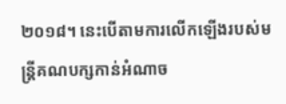២០១៨។ នេះបើតាមការលើកឡើងរបស់មន្ត្រីគណបក្សកាន់អំណាច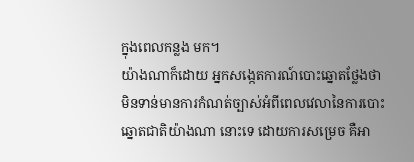ក្នុងពេលកន្លង មក។
យ៉ាងណាក៏ដោយ អ្នកសង្កេតការណ៍បោះឆ្នោតថ្លែងថា មិនទាន់មានការកំណត់ច្បាស់អំពីពេលវេលានៃការបោះឆ្នោតជាតិយ៉ាងណា នោះទេ ដោយការសម្រេច គឺអា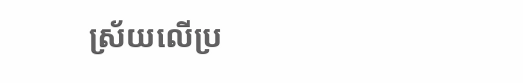ស្រ័យលើប្រ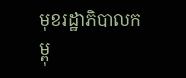មុខរដ្ឋាភិបាលកម្ពុ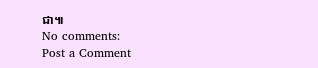ជា៕
No comments:
Post a Comment